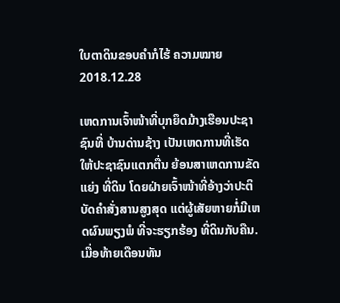ໃບຕາດິນຂອບຄໍາກໍໄຮ້ ຄວາມໝາຍ
2018.12.28

ເຫດການເຈົ້າໜ້າທີ່ບຸກຍຶດມ້າງເຮືອນປະຊາຊົນທີ່ ບ້ານດ່ານຊ້າງ ເປັນເຫດການທີ່ເຮັດໃຫ້ປະຊາຊົນແຕກຕື່ນ ຍ້ອນສາເຫດການຂັດແຍ່ງ ທີ່ດິນ ໂດຍຝ່າຍເຈົ້າໜ້າທີ່ອ້າງວ່າປະຕິບັດຄຳສັ່ງສານສູງສຸດ ແຕ່ຜູ້ເສັຍຫາຍກໍ່ມີເຫດຜົນພຽງພໍ ທີ່ຈະຮຽກຮ້ອງ ທີ່ດິນກັບຄືນ.
ເມື່ອທ້າຍເດືອນທັນ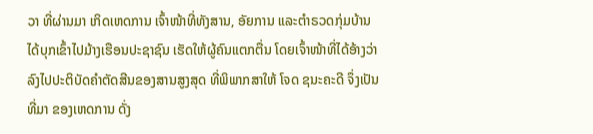ວາ ທີ່ຜ່ານມາ ເກິດເຫດການ ເຈົ້າໜ້າທີ່ທັງສານ, ອັຍການ ແລະຕຳຣວດກຸ່ມບ້ານ ໄດ້ບຸກເຂົ້າໄປມ້າງເຮືອນປະຊາຊົນ ເຮັດໃຫ້ຜູ້ຄົນແຕກຕື່ນ ໂດຍເຈົ້າໜ້າທີ່ໄດ້ອ້າງວ່າ ລົງໄປປະຕິບັດຄຳຕັດສີນຂອງສານສູງສຸດ ທີ່ພິພາກສາໃຫ້ ໂຈດ ຊນະຄະດີ ຈຶ່ງເປັນທີ່ມາ ຂອງເຫດການ ດັ່ງ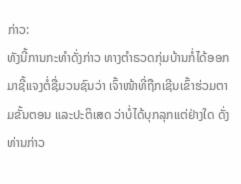ກ່າວ:
ທັງນີ້ການກະທຳດັ່ງກ່າວ ທາງຕຳຣວດກຸ່ມບ້ານກໍ່ໄດ້ອອກມາຊີ້ແຈງຕໍ່ຊື່ມວນຊົນວ່າ ເຈົ້າໜ້າທີ່ຖືກເຊີນເຂົ້າຮ່ວມຕາມຂັ້ນຕອນ ແລະປະຕິເສດ ວ່າບໍ່ໄດ້ບຸກລຸກແຕ່ຢ່າງໃດ ດັ່ງທ່ານກ່າວ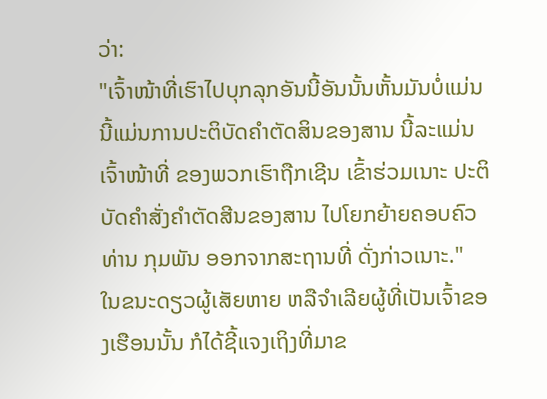ວ່າ:
"ເຈົ້າໜ້າທີ່ເຮົາໄປບຸກລຸກອັນນີ້ອັນນັ້ນຫັ້ນມັນບໍ່ແມ່ນ ນີ້ແມ່ນການປະຕິບັດຄຳຕັດສິນຂອງສານ ນີ້ລະແມ່ນເຈົ້າໜ້າທີ່ ຂອງພວກເຮົາຖືກເຊີນ ເຂົ້າຮ່ວມເນາະ ປະຕິບັດຄຳສັ່ງຄຳຕັດສີນຂອງສານ ໄປໂຍກຍ້າຍຄອບຄົວ ທ່ານ ກຸມພັນ ອອກຈາກສະຖານທີ່ ດັ່ງກ່າວເນາະ."
ໃນຂນະດຽວຜູ້ເສັຍຫາຍ ຫລືຈຳເລີຍຜູ້ທີ່ເປັນເຈົ້າຂອງເຮືອນນັ້ນ ກໍໄດ້ຊີ້ແຈງເຖິງທີ່ມາຂ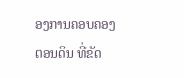ອງການຄອບຄອງຕອນດິນ ທີ່ຂັດ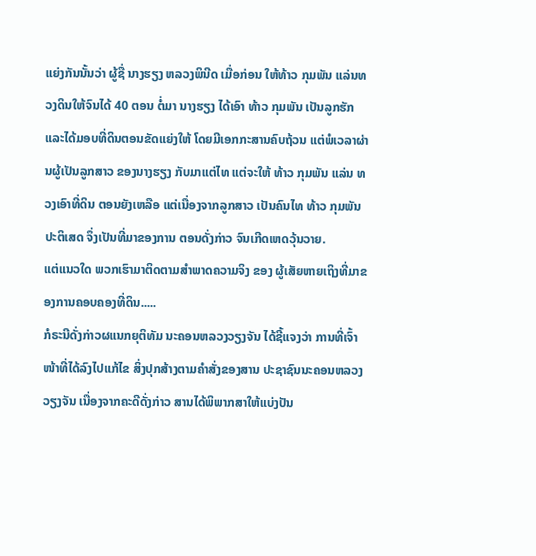ແຍ່ງກັນນັ້ນວ່າ ຜູ້ຊື່ ນາງຮຽງ ຫລວງພິນີດ ເມື່ອກ່ອນ ໃຫ້ທ້າວ ກຸມພັນ ແລ່ນທວງດິນໃຫ້ຈົນໄດ້ 40 ຕອນ ຕໍ່ມາ ນາງຮຽງ ໄດ້ເອົາ ທ້າວ ກຸມພັນ ເປັນລູກຮັກ ແລະໄດ້ມອບທີ່ດິນຕອນຂັດແຍ່ງໃຫ້ ໂດຍມີເອກກະສານຄົບຖ້ວນ ແຕ່ພໍເວລາຜ່ານຜູ້ເປັນລູກສາວ ຂອງນາງຮຽງ ກັບມາແຕ່ໄທ ແຕ່ຈະໃຫ້ ທ້າວ ກຸມພັນ ແລ່ນ ທວງເອົາທີ່ດິນ ຕອນຍັງເຫລືອ ແຕ່ເນື່ອງຈາກລູກສາວ ເປັນຄົນໄທ ທ້າວ ກຸມພັນ ປະຕິເສດ ຈຶ່ງເປັນທີ່ມາຂອງການ ຕອນດັ່ງກ່າວ ຈົນເກີດເຫດວຸ້ນວາຍ.
ແຕ່ແນວໃດ ພວກເຮົາມາຕິດຕາມສຳພາດຄວາມຈິງ ຂອງ ຜູ້ເສັຍຫາຍເຖິງທີ່ມາຂອງການຄອບຄອງທີ່ດິນ.....
ກໍຣະນີດັ່ງກ່າວຜແນກຍຸຕິທັມ ນະຄອນຫລວງວຽງຈັນ ໄດ້ຊີ້ແຈງວ່າ ການທີ່ເຈົ້າໜ້າທີ່ໄດ້ລົງໄປແກ້ໄຂ ສິ່ງປຸກສ້າງຕາມຄຳສັ່ງຂອງສານ ປະຊາຊົນນະຄອນຫລວງວຽງຈັນ ເນື່ອງຈາກຄະດີດັ່ງກ່າວ ສານໄດ້ພິພາກສາໃຫ້ແບ່ງປັນ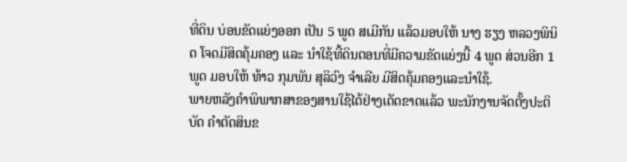ທີ່ດິນ ບ່ອນຂັດແຍ່ງອອກ ເປັນ 5 ພູດ ສເມີກັນ ແລ້ວມອບໃຫ້ ນາງ ຮຽງ ຫລວງພິນິດ ໂຈດມີສິດຄຸ້ມຄອງ ແລະ ນຳໃຊ້ທີ້ດິນຕອນທີ່ມີຄວາມຂັດແຍ່ງນີ້ 4 ພູດ ສ່ວນອີກ 1 ພູດ ມອບໃຫ້ ທ້າວ ກຸມພັນ ສຸລິວົງ ຈຳເລີຍ ມີສິດຄຸ້ມຄອງແລະນໍາໃຊ້.
ພາຍຫລັງຄຳພິພາກສາຂອງສານໃຊ້ໄດ້ຢ່າງເດັດຂາດແລ້ວ ພະນັກງານຈັດຕັ້ງປະຕິບັດ ຄຳຕັດສິນຂ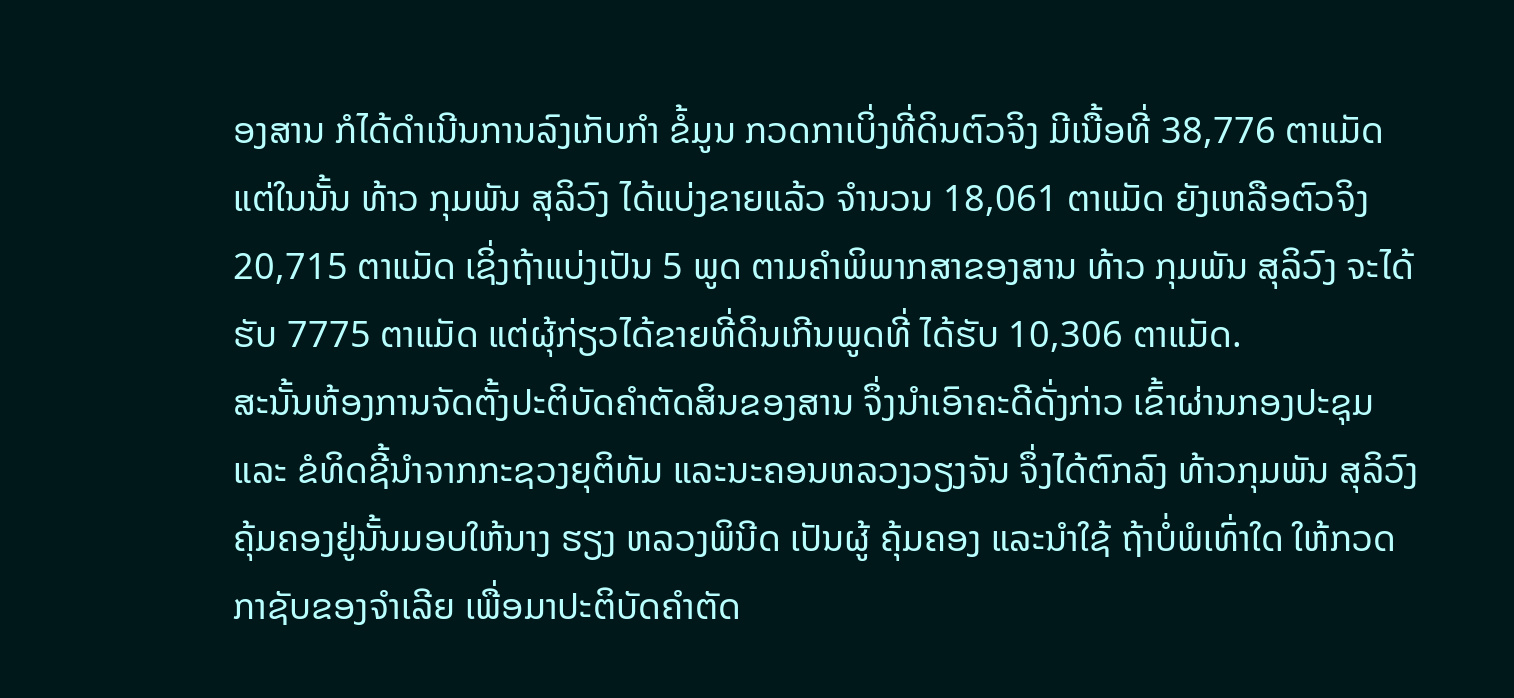ອງສານ ກໍໄດ້ດຳເນີນການລົງເກັບກຳ ຂໍ້ມູນ ກວດກາເບິ່ງທີ່ດິນຕົວຈິງ ມີເນື້ອທີ່ 38,776 ຕາແມັດ ແຕ່ໃນນັ້ນ ທ້າວ ກຸມພັນ ສຸລິວົງ ໄດ້ແບ່ງຂາຍແລ້ວ ຈຳນວນ 18,061 ຕາແມັດ ຍັງເຫລືອຕົວຈິງ 20,715 ຕາແມັດ ເຊິ່ງຖ້າແບ່ງເປັນ 5 ພູດ ຕາມຄຳພິພາກສາຂອງສານ ທ້າວ ກຸມພັນ ສຸລິວົງ ຈະໄດ້ຮັບ 7775 ຕາແມັດ ແຕ່ຜຸ້ກ່ຽວໄດ້ຂາຍທີ່ດິນເກີນພູດທີ່ ໄດ້ຮັບ 10,306 ຕາແມັດ.
ສະນັ້ນຫ້ອງການຈັດຕັ້ງປະຕິບັດຄຳຕັດສິນຂອງສານ ຈຶ່ງນຳເອົາຄະດີດັ່ງກ່າວ ເຂົ້າຜ່ານກອງປະຊຸມ ແລະ ຂໍທິດຊີ້ນຳຈາກກະຊວງຍຸຕິທັມ ແລະນະຄອນຫລວງວຽງຈັນ ຈຶ່ງໄດ້ຕົກລົງ ທ້າວກຸມພັນ ສຸລິວົງ ຄຸ້ມຄອງຢູ່ນັ້ນມອບໃຫ້ນາງ ຮຽງ ຫລວງພິນີດ ເປັນຜູ້ ຄຸ້ມຄອງ ແລະນຳໃຊ້ ຖ້າບໍ່ພໍເທົ່າໃດ ໃຫ້ກວດກາຊັບຂອງຈຳເລີຍ ເພື່ອມາປະຕິບັດຄຳຕັດ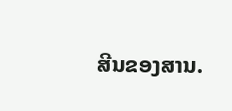ສີນຂອງສານ.